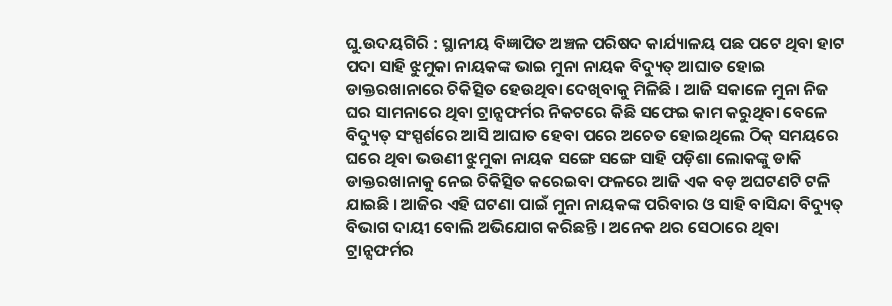ଘୁ.ଉଦୟଗିରି : ସ୍ଥାନୀୟ ବିଜ୍ଞାପିତ ଅଞ୍ଚଳ ପରିଷଦ କାର୍ଯ୍ୟାଳୟ ପଛ ପଟେ ଥିବା ହାଟ ପଦା ସାହି ଝୁମୁକା ନାୟକଙ୍କ ଭାଇ ମୁନା ନାୟକ ବିଦ୍ୟୁତ୍ ଆଘାତ ହୋଇ ଡାକ୍ତରଖାନାରେ ଚିକିତ୍ସିତ ହେଉଥିବା ଦେଖିବାକୁ ମିଳିଛି । ଆଜି ସକାଳେ ମୁନା ନିଜ ଘର ସାମନାରେ ଥିବା ଟ୍ରାନ୍ସଫର୍ମର ନିକଟରେ କିଛି ସଫେଇ କାମ କରୁଥିବା ବେଳେ ବିଦ୍ୟୁତ୍ ସଂସ୍ପର୍ଶରେ ଆସି ଆଘାତ ହେବା ପରେ ଅଚେତ ହୋଇଥିଲେ ଠିକ୍ ସମୟରେ ଘରେ ଥିବା ଭଉଣୀ ଝୁମୁକା ନାୟକ ସଙ୍ଗେ ସଙ୍ଗେ ସାହି ପଡ଼ିଶା ଲୋକଙ୍କୁ ଡାକି ଡାକ୍ତରଖାନାକୁ ନେଇ ଚିକିତ୍ସିତ କରେଇବା ଫଳରେ ଆଜି ଏକ ବଡ଼ ଅଘଟଣଟି ଟଳି ଯାଇଛି । ଆଜିର ଏହି ଘଟଣା ପାଇଁ ମୁନା ନାୟକଙ୍କ ପରିବାର ଓ ସାହି ବାସିନ୍ଦା ବିଦ୍ୟୁତ୍ ବିଭାଗ ଦାୟୀ ବୋଲି ଅଭିଯୋଗ କରିଛନ୍ତି । ଅନେକ ଥର ସେଠାରେ ଥିବା ଟ୍ରାନ୍ସଫର୍ମର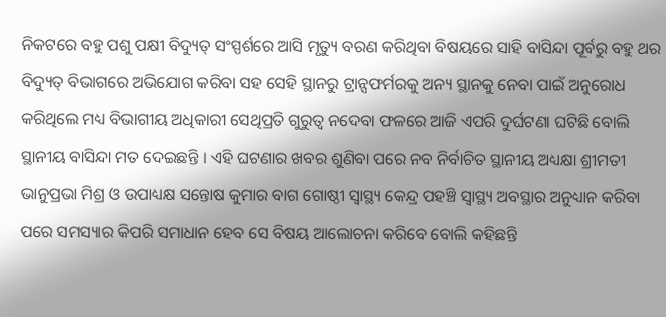ନିକଟରେ ବହୁ ପଶୁ ପକ୍ଷୀ ବିଦ୍ୟୁତ୍ ସଂସ୍ପର୍ଶରେ ଆସି ମୃତ୍ୟୁ ବରଣ କରିଥିବା ବିଷୟରେ ସାହି ବାସିନ୍ଦା ପୂର୍ବରୁ ବହୁ ଥର ବିଦ୍ୟୁତ୍ ବିଭାଗରେ ଅଭିଯୋଗ କରିବା ସହ ସେହି ସ୍ଥାନରୁ ଟ୍ରାନ୍ସଫର୍ମରକୁ ଅନ୍ୟ ସ୍ଥାନକୁ ନେବା ପାଇଁ ଅନୁରୋଧ କରିଥିଲେ ମଧ୍ୟ ବିଭାଗୀୟ ଅଧିକାରୀ ସେଥିପ୍ରତି ଗୁରୁତ୍ୱ ନଦେବା ଫଳରେ ଆଜି ଏପରି ଦୁର୍ଘଟଣା ଘଟିଛି ବୋଲି ସ୍ଥାନୀୟ ବାସିନ୍ଦା ମତ ଦେଇଛନ୍ତି । ଏହି ଘଟଣାର ଖବର ଶୁଣିବା ପରେ ନବ ନିର୍ବାଚିତ ସ୍ଥାନୀୟ ଅଧ୍ୟକ୍ଷା ଶ୍ରୀମତୀ ଭାନୁପ୍ରଭା ମିଶ୍ର ଓ ଉପାଧ୍ୟକ୍ଷ ସନ୍ତୋଷ କୁମାର ବାଗ ଗୋଷ୍ଠୀ ସ୍ୱାସ୍ଥ୍ୟ କେନ୍ଦ୍ର ପହଞ୍ଚି ସ୍ୱାସ୍ଥ୍ୟ ଅବସ୍ଥାର ଅନୁଧ୍ୟାନ କରିବା ପରେ ସମସ୍ୟାର କିପରି ସମାଧାନ ହେବ ସେ ବିଷୟ ଆଲୋଚନା କରିବେ ବୋଲି କହିଛନ୍ତି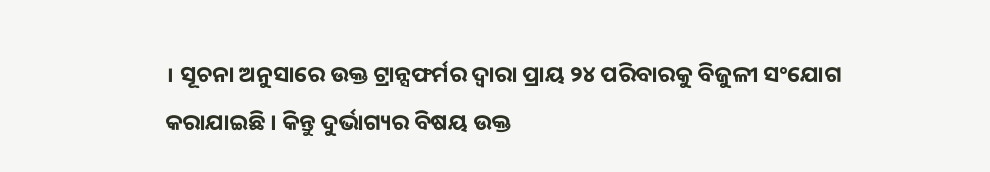। ସୂଚନା ଅନୁସାରେ ଉକ୍ତ ଟ୍ରାନ୍ସଫର୍ମର ଦ୍ୱାରା ପ୍ରାୟ ୨୪ ପରିବାରକୁ ବିଜୁଳୀ ସଂଯୋଗ କରାଯାଇଛି । କିନ୍ତୁ ଦୁର୍ଭାଗ୍ୟର ବିଷୟ ଉକ୍ତ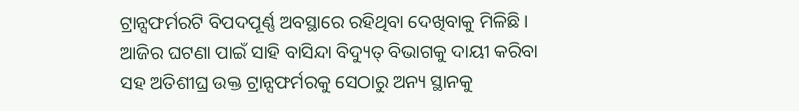ଟ୍ରାନ୍ସଫର୍ମରଟି ବିପଦପୂର୍ଣ୍ଣ ଅବସ୍ଥାରେ ରହିଥିବା ଦେଖିବାକୁ ମିଳିଛି । ଆଜିର ଘଟଣା ପାଇଁ ସାହି ବାସିନ୍ଦା ବିଦ୍ୟୁତ୍ ବିଭାଗକୁ ଦାୟୀ କରିବା ସହ ଅତିଶୀଘ୍ର ଉକ୍ତ ଟ୍ରାନ୍ସଫର୍ମରକୁ ସେଠାରୁ ଅନ୍ୟ ସ୍ଥାନକୁ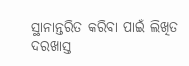ସ୍ଥାନାନ୍ତରିତ କରିବା ପାଇଁ ଲିଖିତ ଦରଖାସ୍ତ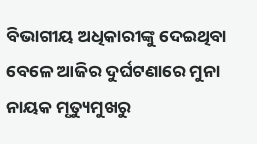ବିଭାଗୀୟ ଅଧିକାରୀଙ୍କୁ ଦେଇଥିବା ବେଳେ ଆଜିର ଦୁର୍ଘଟଣାରେ ମୁନା ନାୟକ ମୃତ୍ୟୁମୁଖରୁ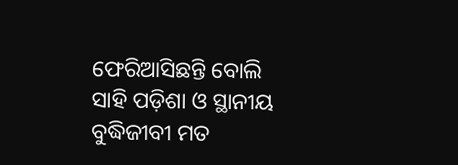ଫେରିଆସିଛନ୍ତି ବୋଲି ସାହି ପଡ଼ିଶା ଓ ସ୍ଥାନୀୟ ବୁଦ୍ଧିଜୀବୀ ମତ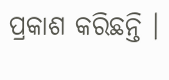ପ୍ରକାଶ କରିଛନ୍ତି ।